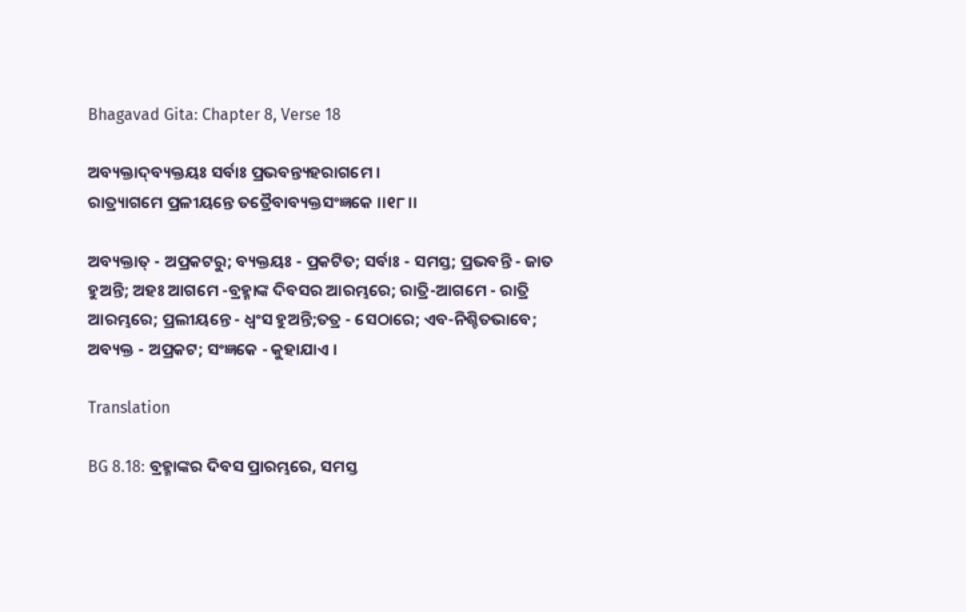Bhagavad Gita: Chapter 8, Verse 18

ଅବ୍ୟକ୍ତାଦ୍‌ବ୍ୟକ୍ତୟଃ ସର୍ବାଃ ପ୍ରଭବନ୍ତ୍ୟହରାଗମେ ।
ରାତ୍ର‌୍ୟାଗମେ ପ୍ରଳୀୟନ୍ତେ ତତ୍ରୈବାବ୍ୟକ୍ତସଂଜ୍ଞକେ ।।୧୮।।

ଅବ୍ୟକ୍ତାତ୍ - ଅପ୍ରକଟରୁ; ବ୍ୟକ୍ତୟଃ - ପ୍ରକଟିତ; ସର୍ବାଃ - ସମସ୍ତ; ପ୍ରଭବନ୍ତି - ଜାତ ହୁଅନ୍ତି; ଅହଃ ଆଗମେ -ବ୍ରହ୍ମାଙ୍କ ଦିବସର ଆରମ୍ଭରେ; ରାତ୍ରି-ଆଗମେ - ରାତ୍ରି ଆରମ୍ଭରେ; ପ୍ରଲୀୟନ୍ତେ - ଧ୍ୱଂସ ହୁଅନ୍ତି;ତତ୍ର - ସେଠାରେ; ଏବ-ନିଶ୍ଚିତଭାବେ; ଅବ୍ୟକ୍ତ - ଅପ୍ରକଟ; ସଂଜ୍ଞକେ - କୁହାଯାଏ ।

Translation

BG 8.18: ବ୍ରହ୍ମାଙ୍କର ଦିବସ ପ୍ରାରମ୍ଭରେ, ସମସ୍ତ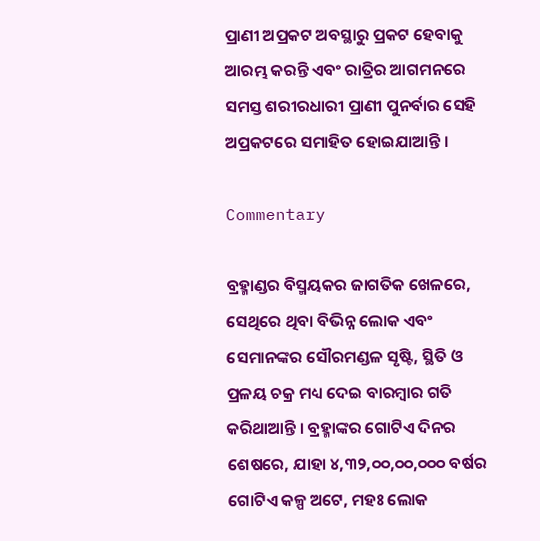ପ୍ରାଣୀ ଅପ୍ରକଟ ଅବସ୍ଥାରୁ ପ୍ରକଟ ହେବାକୁ ଆରମ୍ଭ କରନ୍ତି ଏବଂ ରାତ୍ରିର ଆଗମନରେ ସମସ୍ତ ଶରୀରଧାରୀ ପ୍ରାଣୀ ପୁନର୍ବାର ସେହି ଅପ୍ରକଟରେ ସମାହିତ ହୋଇଯାଆନ୍ତି ।

Commentary

ବ୍ରହ୍ମାଣ୍ଡର ବିସ୍ମୟକର ଜାଗତିକ ଖେଳରେ, ସେଥିରେ ଥିବା ବିଭିନ୍ନ ଲୋକ ଏବଂ ସେମାନଙ୍କର ସୌରମଣ୍ଡଳ ସୃଷ୍ଟି, ସ୍ଥିତି ଓ ପ୍ରଳୟ ଚକ୍ର ମଧ୍ୟ ଦେଇ ବାରମ୍ବାର ଗତି କରିଥାଆନ୍ତି । ବ୍ରହ୍ମାଙ୍କର ଗୋଟିଏ ଦିନର ଶେଷରେ, ଯାହା ୪,୩୨,୦୦,୦୦,୦୦୦ ବର୍ଷର ଗୋଟିଏ କଳ୍ପ ଅଟେ, ମହଃ ଲୋକ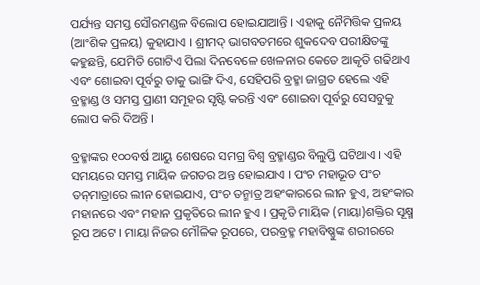ପର୍ଯ୍ୟନ୍ତ ସମସ୍ତ ସୌରମଣ୍ଡଳ ବିଲୋପ ହୋଇଯାଆନ୍ତି । ଏହାକୁ ନୈମିତ୍ତିକ ପ୍ରଳୟ (ଆଂଶିକ ପ୍ରଳୟ) କୁହାଯାଏ । ଶ୍ରୀମଦ୍ ଭାଗବତମରେ ଶୁକଦେବ ପରୀକ୍ଷିତଙ୍କୁ କହୁଛନ୍ତି, ଯେମିତି ଗୋଟିଏ ପିଲା ଦିନବେଳେ ଖେଳନାର କେତେ ଆକୃତି ଗଢିଥାଏ ଏବଂ ଶୋଇବା ପୂର୍ବରୁ ତାକୁ ଭାଙ୍ଗି ଦିଏ, ସେହିପରି ବ୍ରହ୍ମା ଜାଗ୍ରତ ହେଲେ ଏହି ବ୍ରହ୍ମାଣ୍ଡ ଓ ସମସ୍ତ ପ୍ରାଣୀ ସମୂହର ସୃଷ୍ଟି କରନ୍ତି ଏବଂ ଶୋଇବା ପୂର୍ବରୁ ସେସବୁକୁ ଲୋପ କରି ଦିଅନ୍ତି ।

ବ୍ରହ୍ମାଙ୍କର ୧୦୦ବର୍ଷ ଆୟୁ ଶେଷରେ ସମଗ୍ର ବିଶ୍ୱ ବ୍ରହ୍ମାଣ୍ଡର ବିଲୁପ୍ତି ଘଟିଥାଏ । ଏହି ସମୟରେ ସମସ୍ତ ମାୟିକ ଜଗତର ଅନ୍ତ ହୋଇଯାଏ । ପଂଚ ମହାଭୂତ ପଂଚ ତନ୍‌ମାତ୍ରାରେ ଲୀନ ହୋଇଯାଏ, ପଂଚ ତନ୍ମାତ୍ର ଅହଂକାରରେ ଲୀନ ହୁଏ, ଅହଂକାର ମହାନରେ ଏବଂ ମହାନ ପ୍ରକୃତିରେ ଲୀନ ହୁଏ । ପ୍ରକୃତି ମାୟିକ (ମାୟା)ଶକ୍ତିର ସୂକ୍ଷ୍ମ ରୂପ ଅଟେ । ମାୟା ନିଜର ମୌଳିକ ରୂପରେ, ପରବ୍ରହ୍ମ ମହାବିଷ୍ଣୁଙ୍କ ଶରୀରରେ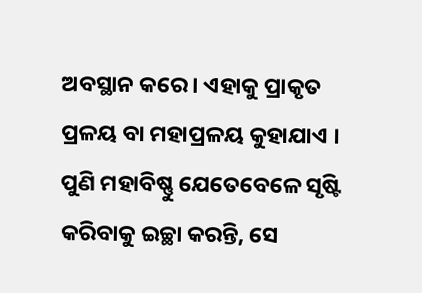ଅବସ୍ଥାନ କରେ । ଏହାକୁ ପ୍ରାକୃତ ପ୍ରଳୟ ବା ମହାପ୍ରଳୟ କୁହାଯାଏ । ପୁଣି ମହାବିଷ୍ଣୁ ଯେତେବେଳେ ସୃଷ୍ଟି କରିବାକୁ ଇଚ୍ଛା କରନ୍ତି, ସେ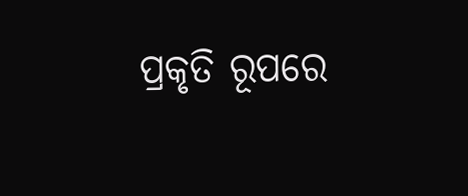ପ୍ରକୃତି ରୂପରେ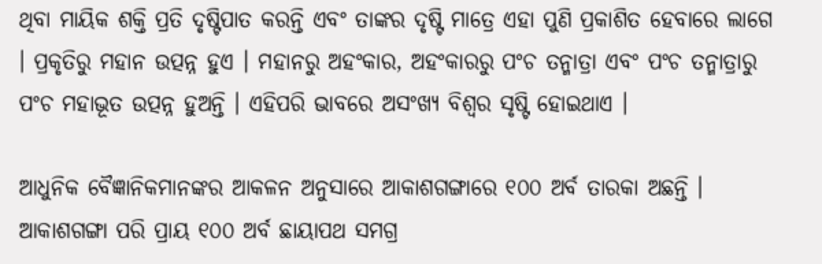ଥିବା ମାୟିକ ଶକ୍ତି ପ୍ରତି ଦୃଷ୍ଟିପାତ କରନ୍ତି ଏବଂ ତାଙ୍କର ଦୃଷ୍ଟି ମାତ୍ରେ ଏହା ପୁଣି ପ୍ରକାଶିତ ହେବାରେ ଲାଗେ । ପ୍ରକୃତିରୁ ମହାନ ଉତ୍ପନ୍ନ ହୁଏ । ମହାନରୁ ଅହଂକାର, ଅହଂକାରରୁ ପଂଚ ତନ୍ମାତ୍ରା ଏବଂ ପଂଚ ତନ୍ମାତ୍ରାରୁ ପଂଚ ମହାଭୂତ ଉତ୍ପନ୍ନ ହୁଅନ୍ତି । ଏହିପରି ଭାବରେ ଅସଂଖ୍ୟ ବିଶ୍ୱର ସୃଷ୍ଟି ହୋଇଥାଏ ।

ଆଧୁନିକ ବୈଜ୍ଞାନିକମାନଙ୍କର ଆକଳନ ଅନୁସାରେ ଆକାଶଗଙ୍ଗାରେ ୧୦୦ ଅର୍ବ ତାରକା ଅଛନ୍ତି । ଆକାଶଗଙ୍ଗା ପରି ପ୍ରାୟ ୧୦୦ ଅର୍ବ ଛାୟାପଥ ସମଗ୍ର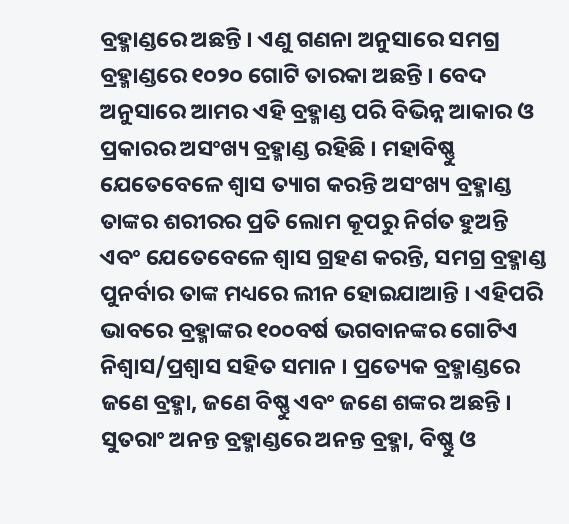ବ୍ରହ୍ମାଣ୍ଡରେ ଅଛନ୍ତି । ଏଣୁ ଗଣନା ଅନୁସାରେ ସମଗ୍ର ବ୍ରହ୍ମାଣ୍ଡରେ ୧୦୨୦ ଗୋଟି ତାରକା ଅଛନ୍ତି । ବେଦ ଅନୁସାରେ ଆମର ଏହି ବ୍ରହ୍ମାଣ୍ଡ ପରି ବିଭିନ୍ନ ଆକାର ଓ ପ୍ରକାରର ଅସଂଖ୍ୟ ବ୍ରହ୍ମାଣ୍ଡ ରହିଛି । ମହାବିଷ୍ଣୁ ଯେତେବେଳେ ଶ୍ୱାସ ତ୍ୟାଗ କରନ୍ତି ଅସଂଖ୍ୟ ବ୍ରହ୍ମାଣ୍ଡ ତାଙ୍କର ଶରୀରର ପ୍ରତି ଲୋମ କୂପରୁ ନିର୍ଗତ ହୁଅନ୍ତି ଏବଂ ଯେତେବେଳେ ଶ୍ୱାସ ଗ୍ରହଣ କରନ୍ତି, ସମଗ୍ର ବ୍ରହ୍ମାଣ୍ଡ ପୁନର୍ବାର ତାଙ୍କ ମଧ୍ୟରେ ଲୀନ ହୋଇଯାଆନ୍ତି । ଏହିପରି ଭାବରେ ବ୍ରହ୍ମାଙ୍କର ୧୦୦ବର୍ଷ ଭଗବାନଙ୍କର ଗୋଟିଏ ନିଶ୍ୱାସ/ପ୍ରଶ୍ୱାସ ସହିତ ସମାନ । ପ୍ରତ୍ୟେକ ବ୍ରହ୍ମାଣ୍ଡରେ ଜଣେ ବ୍ରହ୍ମା, ଜଣେ ବିଷ୍ଣୁ ଏବଂ ଜଣେ ଶଙ୍କର ଅଛନ୍ତି । ସୁତରାଂ ଅନନ୍ତ ବ୍ରହ୍ମାଣ୍ଡରେ ଅନନ୍ତ ବ୍ରହ୍ମା, ବିଷ୍ଣୁ ଓ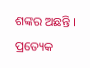ଶଙ୍କର ଅଛନ୍ତି । ପ୍ରତ୍ୟେକ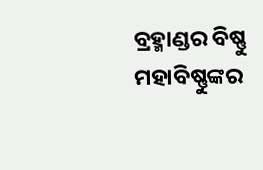ବ୍ରହ୍ମାଣ୍ଡର ବିଷ୍ଣୁ ମହାବିଷ୍ଣୁଙ୍କର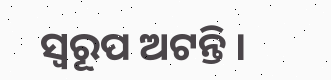ସ୍ୱରୂପ ଅଟନ୍ତି ।